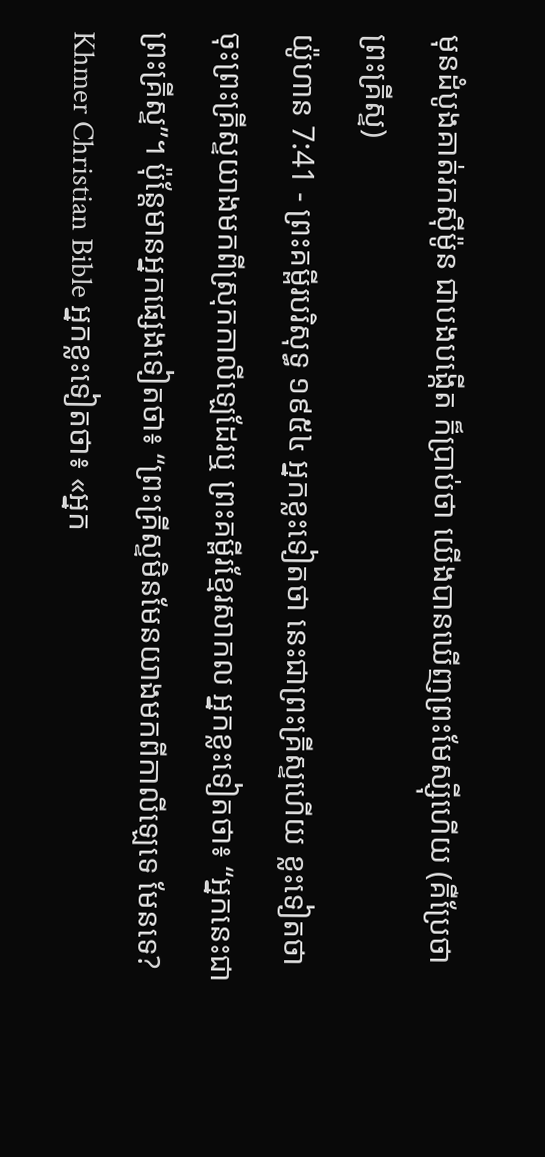មុនដំបូងគាត់រកស៊ីម៉ូន ជាបងបង្កើត ក៏ប្រាប់ថា យើងបានឃើញព្រះមែស្ស៊ីហើយ (គឺប្រែថា ព្រះគ្រីស្ទ)
យ៉ូហាន 7:41 - ព្រះគម្ពីរបរិសុទ្ធ ១៩៥៤ អ្នកខ្លះទៀតថា នេះជាព្រះគ្រីស្ទហើយ ខ្លះទៀតថា ចុះព្រះគ្រីស្ទយាងមកពីស្រុកកាលីឡេដែរឬ ព្រះគម្ពីរខ្មែរសាកល អ្នកខ្លះទៀតថា៖ “អ្នកនេះជាព្រះគ្រីស្ទ”។ ប៉ុន្តែមានអ្នកផ្សេងទៀតថា៖ “ព្រះគ្រីស្ទមិនមែនយាងមកពីកាលីឡេទេ មែនទេ? Khmer Christian Bible អ្នកខ្លះទៀតថា៖ «អ្នក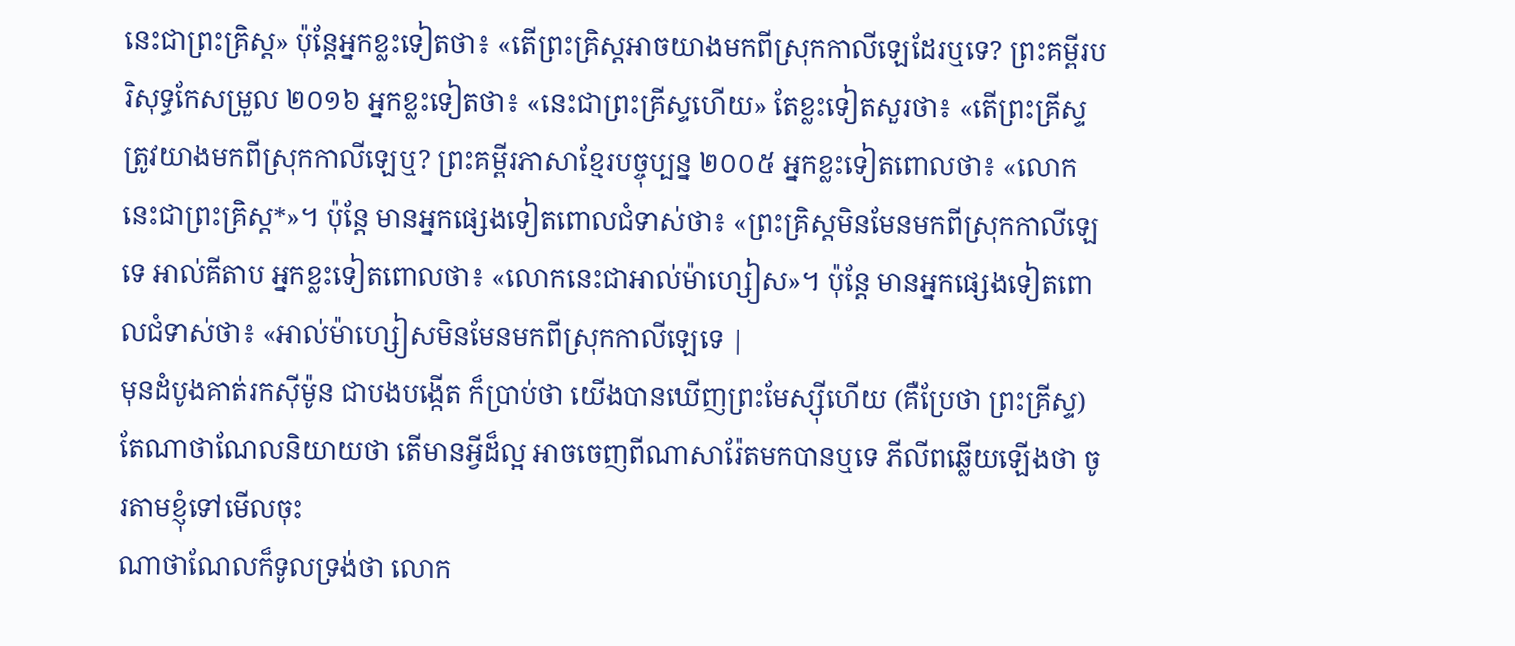នេះជាព្រះគ្រិស្ដ» ប៉ុន្ដែអ្នកខ្លះទៀតថា៖ «តើព្រះគ្រិស្ដអាចយាងមកពីស្រុកកាលីឡេដែរឬទេ? ព្រះគម្ពីរបរិសុទ្ធកែសម្រួល ២០១៦ អ្នកខ្លះទៀតថា៖ «នេះជាព្រះគ្រីស្ទហើយ» តែខ្លះទៀតសួរថា៖ «តើព្រះគ្រីស្ទត្រូវយាងមកពីស្រុកកាលីឡេឬ? ព្រះគម្ពីរភាសាខ្មែរបច្ចុប្បន្ន ២០០៥ អ្នកខ្លះទៀតពោលថា៖ «លោកនេះជាព្រះគ្រិស្ត*»។ ប៉ុន្តែ មានអ្នកផ្សេងទៀតពោលជំទាស់ថា៖ «ព្រះគ្រិស្តមិនមែនមកពីស្រុកកាលីឡេទេ អាល់គីតាប អ្នកខ្លះទៀតពោលថា៖ «លោកនេះជាអាល់ម៉ាហ្សៀស»។ ប៉ុន្ដែ មានអ្នកផ្សេងទៀតពោលជំទាស់ថា៖ «អាល់ម៉ាហ្សៀសមិនមែនមកពីស្រុកកាលីឡេទេ |
មុនដំបូងគាត់រកស៊ីម៉ូន ជាបងបង្កើត ក៏ប្រាប់ថា យើងបានឃើញព្រះមែស្ស៊ីហើយ (គឺប្រែថា ព្រះគ្រីស្ទ)
តែណាថាណែលនិយាយថា តើមានអ្វីដ៏ល្អ អាចចេញពីណាសារ៉ែតមកបានឬទេ ភីលីពឆ្លើយឡើងថា ចូរតាមខ្ញុំទៅមើលចុះ
ណាថាណែលក៏ទូលទ្រង់ថា លោក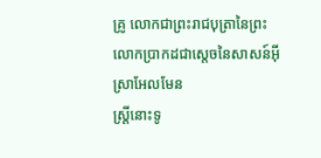គ្រូ លោកជាព្រះរាជបុត្រានៃព្រះ លោកប្រាកដជាស្តេចនៃសាសន៍អ៊ីស្រាអែលមែន
ស្ត្រីនោះទូ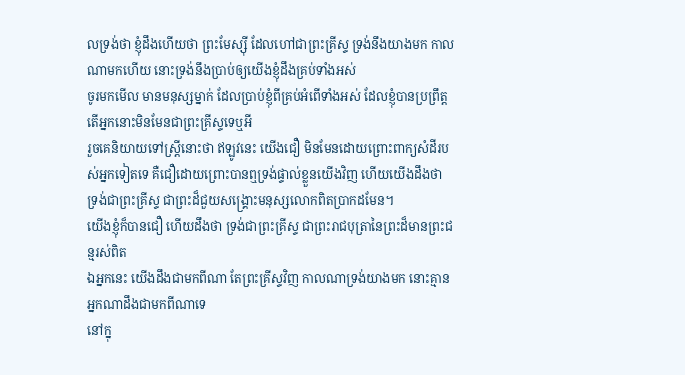លទ្រង់ថា ខ្ញុំដឹងហើយថា ព្រះមែស្ស៊ី ដែលហៅជាព្រះគ្រីស្ទ ទ្រង់នឹងយាងមក កាលណាមកហើយ នោះទ្រង់នឹងប្រាប់ឲ្យយើងខ្ញុំដឹងគ្រប់ទាំងអស់
ចូរមកមើល មានមនុស្សម្នាក់ ដែលប្រាប់ខ្ញុំពីគ្រប់អំពើទាំងអស់ ដែលខ្ញុំបានប្រព្រឹត្ត តើអ្នកនោះមិនមែនជាព្រះគ្រីស្ទទេឬអី
រួចគេនិយាយទៅស្ត្រីនោះថា ឥឡូវនេះ យើងជឿ មិនមែនដោយព្រោះពាក្យសំដីរបស់អ្នកទៀតទេ គឺជឿដោយព្រោះបានឮទ្រង់ផ្ទាល់ខ្លួនយើងវិញ ហើយយើងដឹងថា ទ្រង់ជាព្រះគ្រីស្ទ ជាព្រះដ៏ជួយសង្គ្រោះមនុស្សលោកពិតប្រាកដមែន។
យើងខ្ញុំក៏បានជឿ ហើយដឹងថា ទ្រង់ជាព្រះគ្រីស្ទ ជាព្រះរាជបុត្រានៃព្រះដ៏មានព្រះជន្មរស់ពិត
ឯអ្នកនេះ យើងដឹងជាមកពីណា តែព្រះគ្រីស្ទវិញ កាលណាទ្រង់យាងមក នោះគ្មានអ្នកណាដឹងជាមកពីណាទេ
នៅក្នុ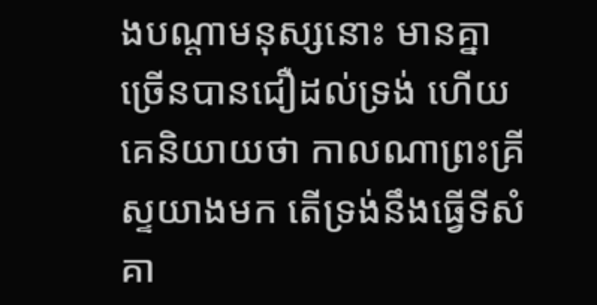ងបណ្តាមនុស្សនោះ មានគ្នាច្រើនបានជឿដល់ទ្រង់ ហើយគេនិយាយថា កាលណាព្រះគ្រីស្ទយាងមក តើទ្រង់នឹងធ្វើទីសំគា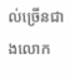ល់ច្រើនជាងលោក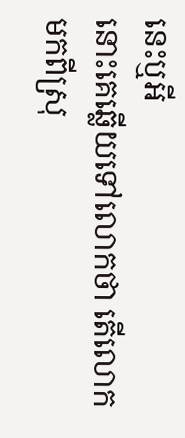នេះឬអី
នោះគេឆ្លើយទៅលោកថា តើលោកមកពីស្រុ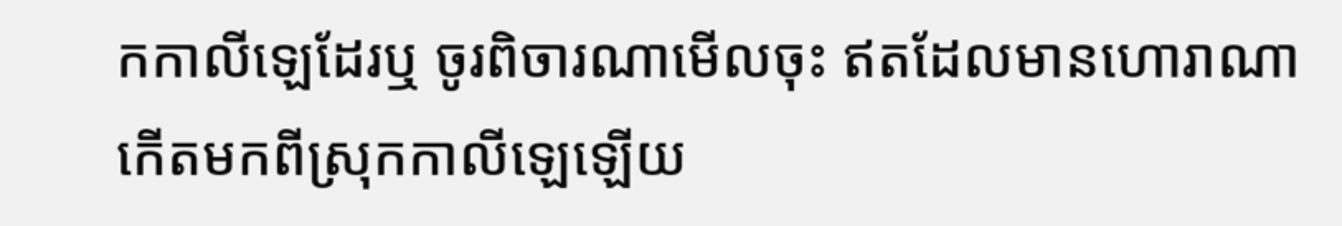កកាលីឡេដែរឬ ចូរពិចារណាមើលចុះ ឥតដែលមានហោរាណា កើតមកពីស្រុកកាលីឡេឡើយ